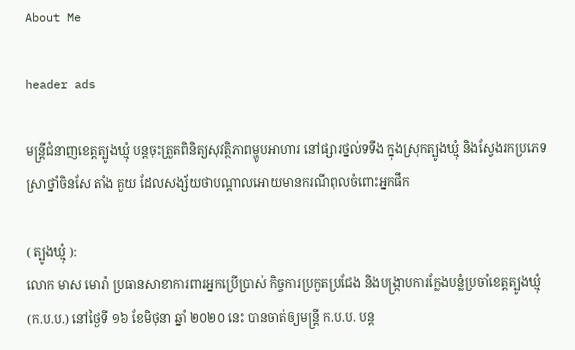About Me

header ads

មន្ត្រីជំនាញខេត្តត្បូងឃ្មុំ បន្តចុះត្រួតពិនិត្យសុវត្ថិភាពម្ហូបអាហារ នៅផ្សារថ្នល់ទទឹង ក្នុងស្រុកត្បូងឃ្មុំ និងស្វែងរកប្រភេទស្រាថ្នាំចិនសែ តាំង គួយ ដែលសង្ស័យថាបណ្តាលអោយមានករណីពុលចំពោះអ្នកផឹក

( ត្បូងឃ្មុំ ):
លោក មាស មោរ៉ា ប្រធានសាខាការពារអ្នកប្រើប្រាស់ កិច្ចការប្រកួតប្រជែង និងបង្ក្រាបការក្លែងបន្លំប្រចាំខេត្តត្បូងឃ្មុំ (ក.ប.ប.) នៅថ្ងៃទី ១៦ ខែមិថុនា ឆ្នាំ ២០២០ នេះ បានចាត់ឲ្យមន្ត្រី ក.ប.ប. បន្ត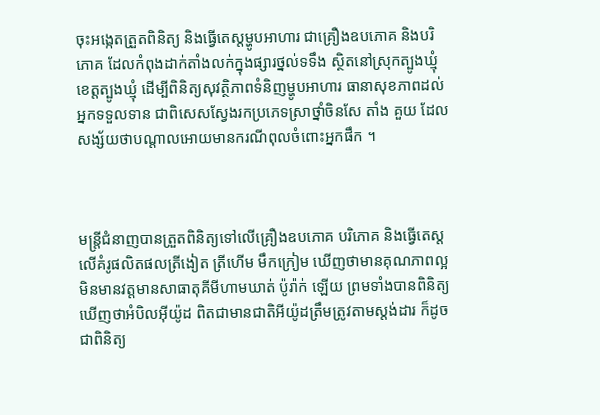ចុះអង្កេតត្រួតពិនិត្យ និងធ្វើតេស្តម្ហូបអាហារ ជាគ្រឿងឧបភោគ និងបរិភោគ ដែលកំពុងដាក់តាំងលក់ក្នុងផ្សារថ្នល់ទទឹង ស្ថិតនៅស្រុកត្បូងឃ្មុំ ខេត្តត្បូងឃ្មុំ ដើម្បីពិនិត្យសុវត្ថិភាពទំនិញម្ហូបអាហារ ធានាសុខភាពដល់អ្នកទទួលទាន ជាពិសេសស្វែងរកប្រភេទស្រាថ្នាំចិនសែ តាំង គួយ ដែលសង្ស័យថាបណ្តាលអោយមានករណីពុលចំពោះអ្នកផឹក ។



មន្ត្រីជំនាញបានត្រួតពិនិត្យទៅលើគ្រឿងឧបភោគ បរិភោគ និងធ្វើតេស្តលើគំរូផលិតផលត្រីងៀត ត្រីហើម មឹកក្រៀម ឃើញថាមានគុណភាពល្អ មិនមានវត្តមានសាធាតុគីមីហាមឃាត់ ប៉ូរ៉ាក់ ឡើយ ព្រមទាំងបានពិនិត្យឃើញថាអំបិលអ៊ីយ៉ូដ ពិតជាមានជាតិអីយ៉ូដត្រឹមត្រូវតាមស្តង់ដារ ក៏ដូចជាពិនិត្យ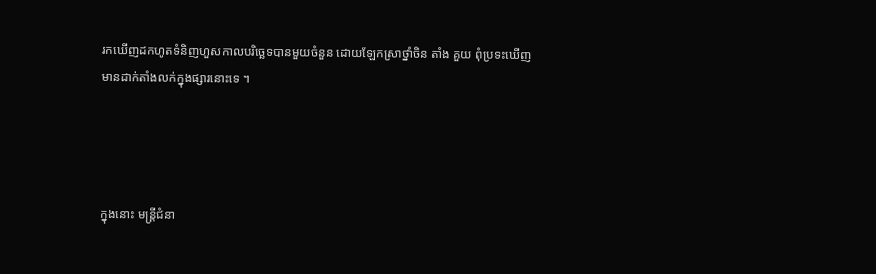រកឃើញដកហូតទំនិញហួសកាលបរិច្ឆេទបានមួយចំនួន ដោយឡែកស្រាថ្នាំចិន តាំង គួយ ពុំប្រទះឃើញមានដាក់តាំងលក់ក្នុងផ្សារនោះទេ ។




ក្នុងនោះ មន្ត្រីជំនា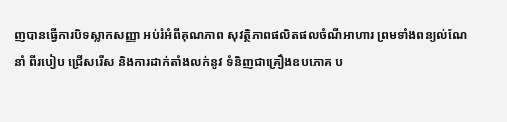ញបានធ្វើការបិទស្លាកសញ្ញា អប់រំអំពីគុណភាព សុវត្ថិភាពផលិតផលចំណីអាហារ ព្រមទាំងពន្យល់ណែនាំ ពីរបៀប ជ្រើសរើស និងការដាក់តាំងលក់នូវ ទំនិញជាគ្រឿងឧបភោគ ប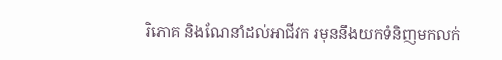រិភោគ និងណែនាំដល់អាជីវក រមុននឹងយកទំនិញមកលក់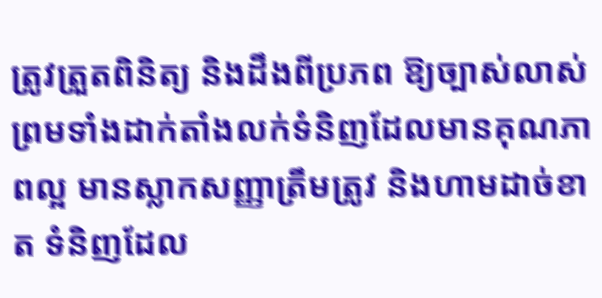ត្រូវត្រួតពិនិត្យ និងដឹងពីប្រភព ឱ្យច្បាស់លាស់ព្រមទាំងដាក់តាំងលក់ទំនិញដែលមានគុណភាពល្អ មានស្លាកសញ្ញាត្រឹមត្រូវ និងហាមដាច់ខាត ទំនិញដែល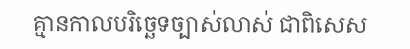គ្មានកាលបរិច្ឆេទច្បាស់លាស់ ជាពិសេស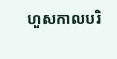ហួសកាលបរិ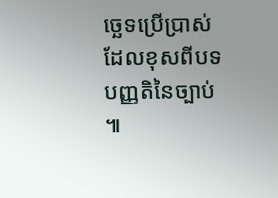ច្ឆេទប្រើប្រាស់ ដែលខុសពីបទបញ្ញតិនៃច្បាប់ ៕